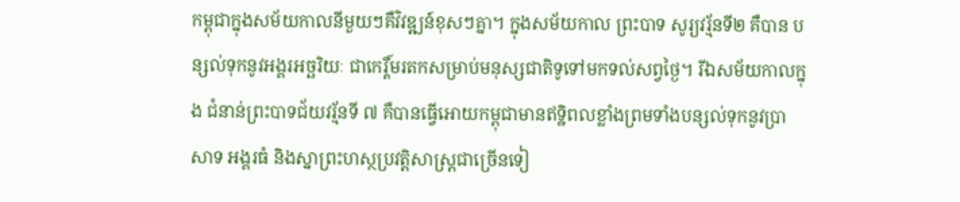កម្ពុជាក្នុងសម័យកាលនីមួយៗគឺវិវឌ្ឍន៍ខុសៗគ្នា។ ក្នុងសម័យកាល ព្រះបាទ សូរ្យវរ្ម័នទី២ គឺបាន បន្សល់ទុកនូវអង្គរអច្ឆរិយៈ ជាកេរ្តិ៍មរតកសម្រាប់មនុស្សជាតិទូទៅមកទល់សព្វថ្ងៃ។ រីឯសម័យកាលក្នុង ជំនាន់ព្រះបាទជ័យវរ្ម័នទី ៧ គឺបានធ្វើអោយកម្ពុជាមានឥទ្ឋិពលខ្លាំងព្រមទាំងបន្សល់ទុកនូវប្រាសាទ អង្គរធំ និងស្នាព្រះហស្ថប្រវត្តិសាស្រ្តជាច្រើនទៀ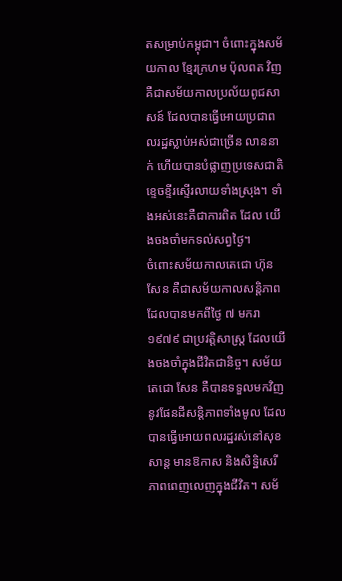តសម្រាប់កម្ពុជា។ ចំពោះក្នុងសម័យកាល ខ្មែរក្រហម ប៉ុលពត វិញគឺជាសម័យកាលប្រល័យពូជសាសន៍ ដែលបានធ្វើអោយប្រជាពលរដ្ឋស្លាប់អស់ជាច្រើន លាននាក់ ហើយបានបំផ្លាញប្រទេសជាតិខ្ទេចខ្ទីរស្ទើរលាយទាំងស្រុង។ ទាំងអស់នេះគឺជាការពិត ដែល យើងចងចាំមកទល់សព្វថ្ងៃ។
ចំពោះសម័យកាលតេជោ ហ៊ុន សែន គឺជាសម័យកាលសន្តិភាព ដែលបានមកពីថ្ងៃ ៧ មករា ១៩៧៩ ជាប្រវត្តិសាស្រ្ត ដែលយើងចងចាំក្នុងជីវិតជានិច្ច។ សម័យតេជោ សែន គឺបានទទួលមកវិញនូវផែនដីសន្តិភាពទាំងមូល ដែលបានធ្វើអោយពលរដ្ឋរស់នៅសុខសាន្ត មានឱកាស និងសិទ្ឋិសេរីភាពពេញលេញក្នុងជីវិត។ សម័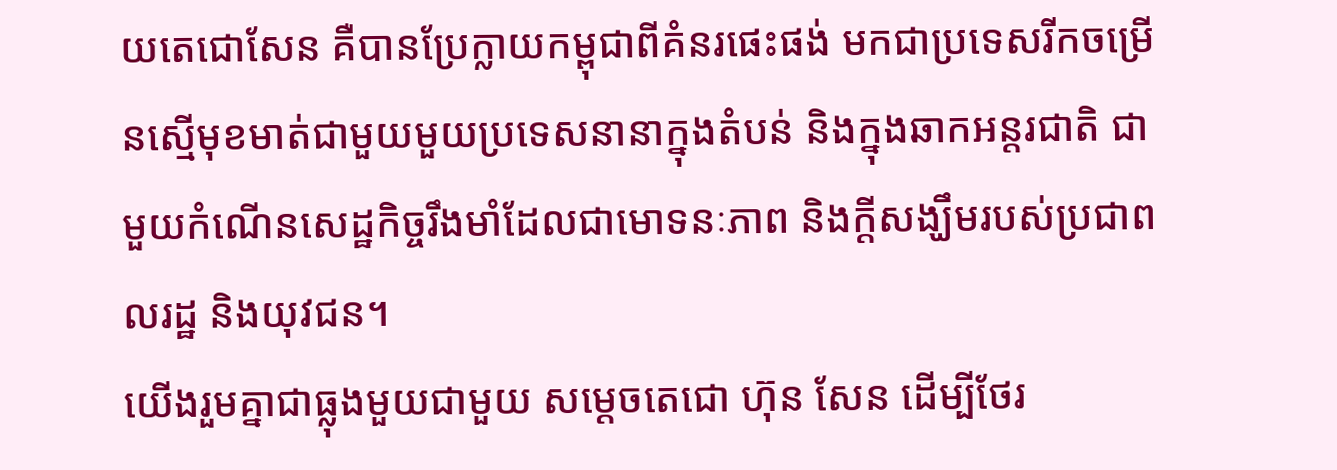យតេជោសែន គឺបានប្រែក្លាយកម្ពុជាពីគំនរផេះផង់ មកជាប្រទេសរីកចម្រើនស្មើមុខមាត់ជាមួយមួយប្រទេសនានាក្នុងតំបន់ និងក្នុងឆាកអន្តរជាតិ ជាមួយកំណើនសេដ្ឋកិច្ចរឹងមាំដែលជាមោទនៈភាព និងក្តីសង្ឃឹមរបស់ប្រជាពលរដ្ឋ និងយុវជន។
យើងរួមគ្នាជាធ្លុងមួយជាមួយ សម្តេចតេជោ ហ៊ុន សែន ដើម្បីថែរ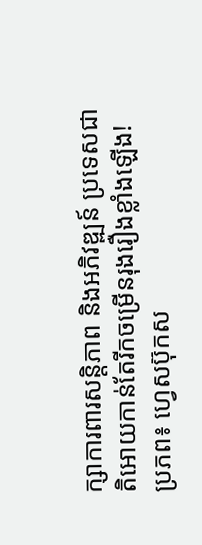ក្សាការពារសន្តិភាព និងអភិវឌ្ឍន៍ ប្រទេសជាតិអោយកាន់តែរីកចម្រើនរុងរឿងខ្លាំងឡើង!
ប្រភព៖ ហ្វេសប៊ុកស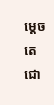ម្តេចតេជោ